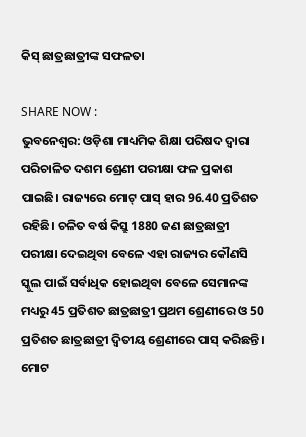କିସ୍ ଛାତ୍ରଛାତ୍ରୀଙ୍କ ସଫଳତା

SHARE NOW :
ଭୁବନେଶ୍ୱର: ଓଡ଼ିଶା ମାଧ୍ୟମିକ ଶିକ୍ଷା ପରିଷଦ ଦ୍ୱାରା ପରିଚାଳିତ ଦଶମ ଶ୍ରେଣୀ ପରୀକ୍ଷା ଫଳ ପ୍ରକାଶ ପାଇଛି। ରାଜ୍ୟରେ ମୋଟ୍ ପାସ୍ ହାର 96.40 ପ୍ରତିଶତ ରହିଛି। ଚଳିତ ବର୍ଷ କିସ୍ରୁ 1880 ଜଣ ଛାତ୍ରଛାତ୍ରୀ ପରୀକ୍ଷା ଦେଇଥିବା ବେଳେ ଏହା ରାଜ୍ୟର କୌଣସି ସ୍କୁଲ ପାଇଁ ସର୍ବାଧିକ ହୋଇଥିବା ବେଳେ ସେମାନଙ୍କ ମଧ୍ୟରୁ 45 ପ୍ରତିଶତ ଛାତ୍ରଛାତ୍ରୀ ପ୍ରଥମ ଶ୍ରେଣୀରେ ଓ 50 ପ୍ରତିଶତ ଛାତ୍ରଛାତ୍ରୀ ଦ୍ୱିତୀୟ ଶ୍ରେଣୀରେ ପାସ୍ କରିଛନ୍ତି। ମୋଟ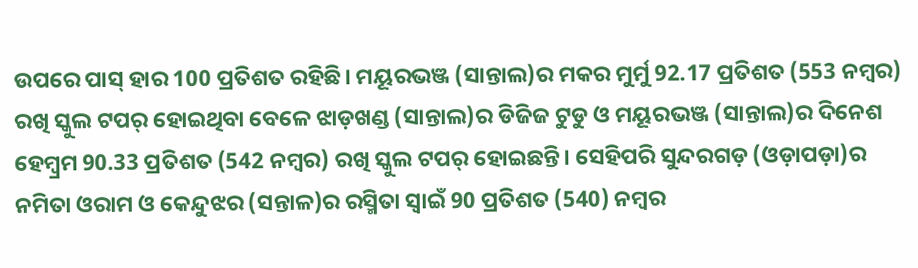ଉପରେ ପାସ୍ ହାର 100 ପ୍ରତିଶତ ରହିଛି। ମୟୂରଭଞ୍ଜ (ସାନ୍ତାଲ)ର ମକର ମୁର୍ମୁ 92.17 ପ୍ରତିଶତ (553 ନମ୍ବର) ରଖି ସ୍କୁଲ ଟପର୍ ହୋଇଥିବା ବେଳେ ଝାଡ଼ଖଣ୍ଡ (ସାନ୍ତାଲ)ର ଡିଜିଜ ଟୁଡୁ ଓ ମୟୂରଭଞ୍ଜ (ସାନ୍ତାଲ)ର ଦିନେଶ ହେମ୍ବ୍ରମ 90.33 ପ୍ରତିଶତ (542 ନମ୍ବର) ରଖି ସ୍କୁଲ ଟପର୍ ହୋଇଛନ୍ତି। ସେହିପରି ସୁନ୍ଦରଗଡ଼ (ଓଡ଼ାପଡ଼ା)ର ନମିତା ଓରାମ ଓ କେନ୍ଦୁଝର (ସନ୍ତାଳ)ର ରସ୍ମିତା ସ୍ବାଇଁ 90 ପ୍ରତିଶତ (540) ନମ୍ବର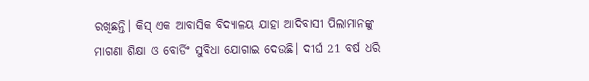ରଖିଛନ୍ତି। କିସ୍ ଏକ ଆବାସିକ ବିଦ୍ୟାଳୟ ଯାହା ଆଦିବାସୀ ପିଲାମାନଙ୍କୁ ମାଗଣା ଶିକ୍ଷା ଓ ବୋର୍ଡିଂ ସୁବିଧା ଯୋଗାଇ ଦେଉଛି। ଦୀର୍ଘ 21 ବର୍ଷ ଧରି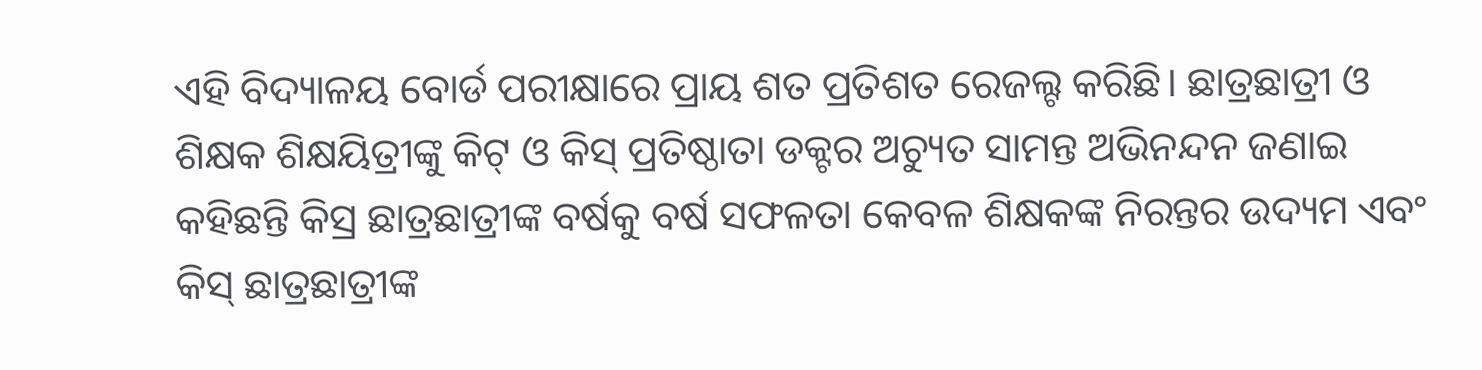ଏହି ବିଦ୍ୟାଳୟ ବୋର୍ଡ ପରୀକ୍ଷାରେ ପ୍ରାୟ ଶତ ପ୍ରତିଶତ ରେଜଲ୍ଟ କରିଛି। ଛାତ୍ରଛାତ୍ରୀ ଓ ଶିକ୍ଷକ ଶିକ୍ଷୟିତ୍ରୀଙ୍କୁ କିଟ୍ ଓ କିସ୍ ପ୍ରତିଷ୍ଠାତା ଡକ୍ଟର ଅଚ୍ୟୁତ ସାମନ୍ତ ଅଭିନନ୍ଦନ ଜଣାଇ କହିଛନ୍ତି କିସ୍ର ଛାତ୍ରଛାତ୍ରୀଙ୍କ ବର୍ଷକୁ ବର୍ଷ ସଫଳତା କେବଳ ଶିକ୍ଷକଙ୍କ ନିରନ୍ତର ଉଦ୍ୟମ ଏବଂ କିସ୍ ଛାତ୍ରଛାତ୍ରୀଙ୍କ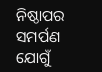ନିଷ୍ଠାପର ସମର୍ପଣ ଯୋଗୁଁ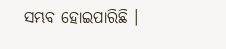ସମ୍ଭବ ହୋଇପାରିଛି ।